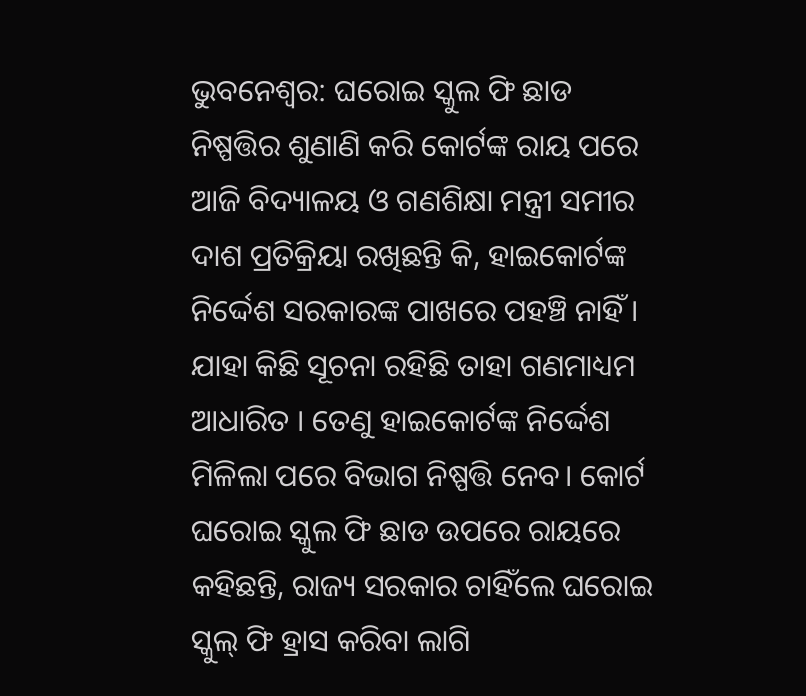ଭୁବନେଶ୍ୱର: ଘରୋଇ ସ୍କୁଲ ଫି ଛାଡ ନିଷ୍ପତ୍ତିର ଶୁଣାଣି କରି କୋର୍ଟଙ୍କ ରାୟ ପରେ ଆଜି ବିଦ୍ୟାଳୟ ଓ ଗଣଶିକ୍ଷା ମନ୍ତ୍ରୀ ସମୀର ଦାଶ ପ୍ରତିକ୍ରିୟା ରଖିଛନ୍ତି କି, ହାଇକୋର୍ଟଙ୍କ ନିର୍ଦ୍ଦେଶ ସରକାରଙ୍କ ପାଖରେ ପହଞ୍ଚି ନାହିଁ । ଯାହା କିଛି ସୂଚନା ରହିଛି ତାହା ଗଣମାଧ୍ୟମ ଆଧାରିତ । ତେଣୁ ହାଇକୋର୍ଟଙ୍କ ନିର୍ଦ୍ଦେଶ ମିଳିଲା ପରେ ବିଭାଗ ନିଷ୍ପତ୍ତି ନେବ। କୋର୍ଟ ଘରୋଇ ସ୍କୁଲ ଫି ଛାଡ ଉପରେ ରାୟରେ କହିଛନ୍ତି, ରାଜ୍ୟ ସରକାର ଚାହିଁଲେ ଘରୋଇ ସ୍କୁଲ୍ ଫି ହ୍ରାସ କରିବା ଲାଗି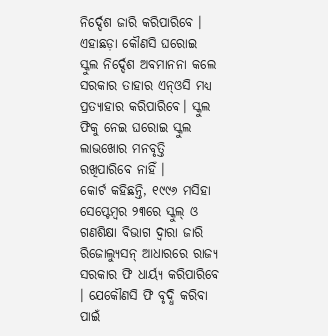ନିର୍ଦ୍ଦେଶ ଜାରି କରିପାରିବେ । ଏହାଛଡ଼ା କୌଣସି ଘରୋଇ ସ୍କୁଲ ନିର୍ଦ୍ଦେଶ ଅବମାନନା କଲେ ସରକାର ତାହାର ଏନ୍ଓସି ମଧ୍ୟ ପ୍ରତ୍ୟାହାର କରିପାରିବେ। ସ୍କୁଲ ଫିକୁ ନେଇ ଘରୋଇ ସ୍କୁଲ ଲାଭଖୋର ମନବୃତ୍ତି ରଖିପାରିବେ ନାହିଁ ।
କୋର୍ଟ କହିଛନ୍ତି, ୧୯୯୬ ମସିହା ସେପ୍ଟେମ୍ବର ୨୩ରେ ସ୍କୁଲ୍ ଓ ଗଣଶିକ୍ଷା ବିଭାଗ ଦ୍ୱାରା ଜାରି ରିଜୋଲ୍ୟୁସନ୍ ଆଧାରରେ ରାଜ୍ୟ ସରକାର ଫି ଧାର୍ୟ୍ୟ କରିପାରିବେ । ଯେକୌଣସି ଫି ବୃଦ୍ଧି କରିବା ପାଇଁ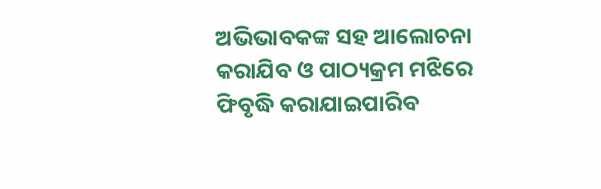ଅଭିଭାବକଙ୍କ ସହ ଆଲୋଚନା କରାଯିବ ଓ ପାଠ୍ୟକ୍ରମ ମଝିରେ ଫିବୃଦ୍ଧି କରାଯାଇପାରିବ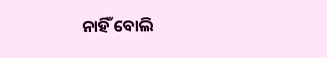ନାହିଁ ବୋଲି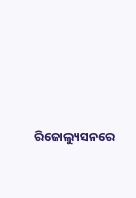ରିଜୋଲ୍ୟୁସନରେ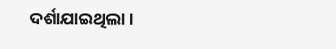ଦର୍ଶାଯାଇଥିଲା ।